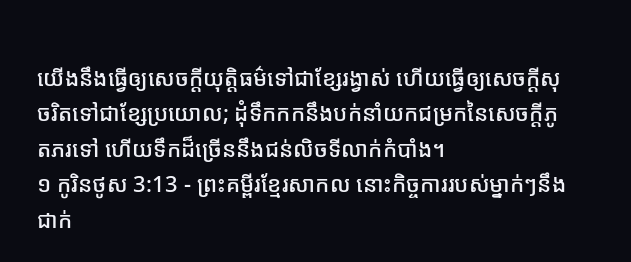យើងនឹងធ្វើឲ្យសេចក្ដីយុត្តិធម៌ទៅជាខ្សែរង្វាស់ ហើយធ្វើឲ្យសេចក្ដីសុចរិតទៅជាខ្សែប្រយោល; ដុំទឹកកកនឹងបក់នាំយកជម្រកនៃសេចក្ដីភូតភរទៅ ហើយទឹកដ៏ច្រើននឹងជន់លិចទីលាក់កំបាំង។
១ កូរិនថូស 3:13 - ព្រះគម្ពីរខ្មែរសាកល នោះកិច្ចការរបស់ម្នាក់ៗនឹងជាក់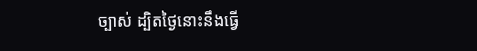ច្បាស់ ដ្បិតថ្ងៃនោះនឹងធ្វើ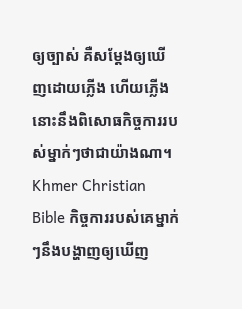ឲ្យច្បាស់ គឺសម្ដែងឲ្យឃើញដោយភ្លើង ហើយភ្លើងនោះនឹងពិសោធកិច្ចការរបស់ម្នាក់ៗថាជាយ៉ាងណា។ Khmer Christian Bible កិច្ចការរបស់គេម្នាក់ៗនឹងបង្ហាញឲ្យឃើញ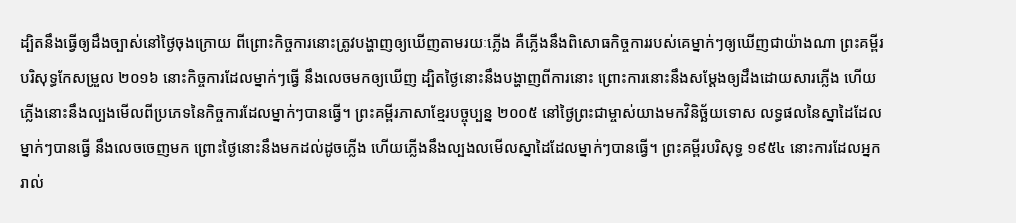ដ្បិតនឹងធ្វើឲ្យដឹងច្បាស់នៅថ្ងៃចុងក្រោយ ពីព្រោះកិច្ចការនោះត្រូវបង្ហាញឲ្យឃើញតាមរយៈភ្លើង គឺភ្លើងនឹងពិសោធកិច្ចការរបស់គេម្នាក់ៗឲ្យឃើញជាយ៉ាងណា ព្រះគម្ពីរបរិសុទ្ធកែសម្រួល ២០១៦ នោះកិច្ចការដែលម្នាក់ៗធ្វើ នឹងលេចមកឲ្យឃើញ ដ្បិតថ្ងៃនោះនឹងបង្ហាញពីការនោះ ព្រោះការនោះនឹងសម្ដែងឲ្យដឹងដោយសារភ្លើង ហើយភ្លើងនោះនឹងល្បងមើលពីប្រភេទនៃកិច្ចការដែលម្នាក់ៗបានធ្វើ។ ព្រះគម្ពីរភាសាខ្មែរបច្ចុប្បន្ន ២០០៥ នៅថ្ងៃព្រះជាម្ចាស់យាងមកវិនិច្ឆ័យទោស លទ្ធផលនៃស្នាដៃដែលម្នាក់ៗបានធ្វើ នឹងលេចចេញមក ព្រោះថ្ងៃនោះនឹងមកដល់ដូចភ្លើង ហើយភ្លើងនឹងល្បងលមើលស្នាដៃដែលម្នាក់ៗបានធ្វើ។ ព្រះគម្ពីរបរិសុទ្ធ ១៩៥៤ នោះការដែលអ្នករាល់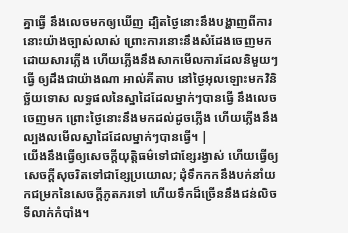គ្នាធ្វើ នឹងលេចមកឲ្យឃើញ ដ្បិតថ្ងៃនោះនឹងបង្ហាញពីការនោះយ៉ាងច្បាស់លាស់ ព្រោះការនោះនឹងសំដែងចេញមកដោយសារភ្លើង ហើយភ្លើងនឹងសាកមើលការដែលនិមួយៗធ្វើ ឲ្យដឹងជាយ៉ាងណា អាល់គីតាប នៅថ្ងៃអុលឡោះមកវិនិច្ឆ័យទោស លទ្ធផលនៃស្នាដៃដែលម្នាក់ៗបានធ្វើ នឹងលេចចេញមក ព្រោះថ្ងៃនោះនឹងមកដល់ដូចភ្លើង ហើយភ្លើងនឹងល្បងលមើលស្នាដៃដែលម្នាក់ៗបានធ្វើ។ |
យើងនឹងធ្វើឲ្យសេចក្ដីយុត្តិធម៌ទៅជាខ្សែរង្វាស់ ហើយធ្វើឲ្យសេចក្ដីសុចរិតទៅជាខ្សែប្រយោល; ដុំទឹកកកនឹងបក់នាំយកជម្រកនៃសេចក្ដីភូតភរទៅ ហើយទឹកដ៏ច្រើននឹងជន់លិចទីលាក់កំបាំង។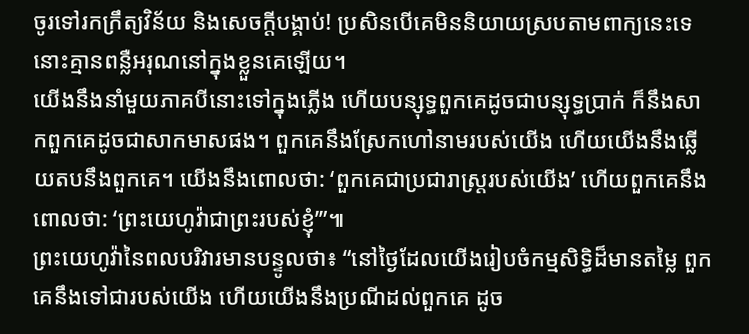ចូរទៅរកក្រឹត្យវិន័យ និងសេចក្ដីបង្គាប់! ប្រសិនបើគេមិននិយាយស្របតាមពាក្យនេះទេ នោះគ្មានពន្លឺអរុណនៅក្នុងខ្លួនគេឡើយ។
យើងនឹងនាំមួយភាគបីនោះទៅក្នុងភ្លើង ហើយបន្សុទ្ធពួកគេដូចជាបន្សុទ្ធប្រាក់ ក៏នឹងសាកពួកគេដូចជាសាកមាសផង។ ពួកគេនឹងស្រែកហៅនាមរបស់យើង ហើយយើងនឹងឆ្លើយតបនឹងពួកគេ។ យើងនឹងពោលថា: ‘ពួកគេជាប្រជារាស្ត្ររបស់យើង’ ហើយពួកគេនឹងពោលថា: ‘ព្រះយេហូវ៉ាជាព្រះរបស់ខ្ញុំ’”៕
ព្រះយេហូវ៉ានៃពលបរិវារមានបន្ទូលថា៖ “នៅថ្ងៃដែលយើងរៀបចំកម្មសិទ្ធិដ៏មានតម្លៃ ពួកគេនឹងទៅជារបស់យើង ហើយយើងនឹងប្រណីដល់ពួកគេ ដូច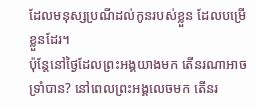ដែលមនុស្សប្រណីដល់កូនរបស់ខ្លួន ដែលបម្រើខ្លួនដែរ។
ប៉ុន្តែនៅថ្ងៃដែលព្រះអង្គយាងមក តើនរណាអាចទ្រាំបាន? នៅពេលព្រះអង្គលេចមក តើនរ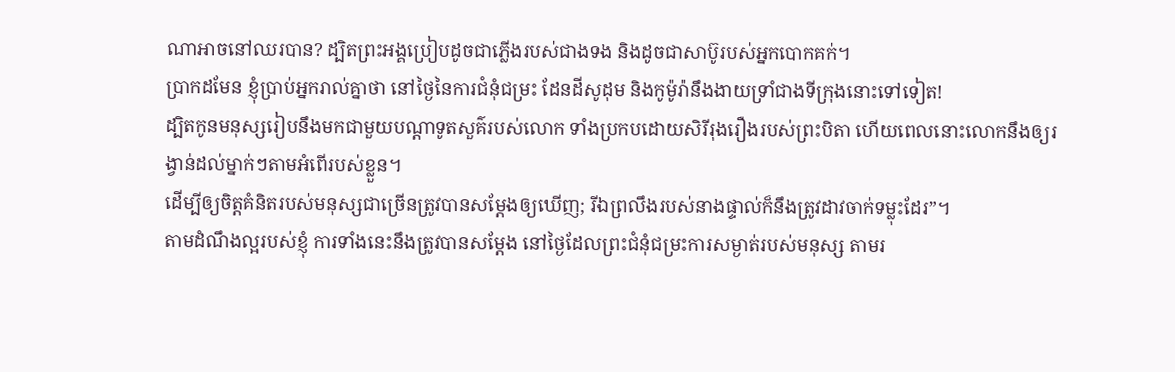ណាអាចនៅឈរបាន? ដ្បិតព្រះអង្គប្រៀបដូចជាភ្លើងរបស់ជាងទង និងដូចជាសាប៊ូរបស់អ្នកបោកគក់។
ប្រាកដមែន ខ្ញុំប្រាប់អ្នករាល់គ្នាថា នៅថ្ងៃនៃការជំនុំជម្រះ ដែនដីសូដុម និងកូម៉ូរ៉ានឹងងាយទ្រាំជាងទីក្រុងនោះទៅទៀត!
ដ្បិតកូនមនុស្សរៀបនឹងមកជាមួយបណ្ដាទូតសួគ៌របស់លោក ទាំងប្រកបដោយសិរីរុងរឿងរបស់ព្រះបិតា ហើយពេលនោះលោកនឹងឲ្យរង្វាន់ដល់ម្នាក់ៗតាមអំពើរបស់ខ្លួន។
ដើម្បីឲ្យចិត្តគំនិតរបស់មនុស្សជាច្រើនត្រូវបានសម្ដែងឲ្យឃើញ; រីឯព្រលឹងរបស់នាងផ្ទាល់ក៏នឹងត្រូវដាវចាក់ទម្លុះដែរ”។
តាមដំណឹងល្អរបស់ខ្ញុំ ការទាំងនេះនឹងត្រូវបានសម្ដែង នៅថ្ងៃដែលព្រះជំនុំជម្រះការសម្ងាត់របស់មនុស្ស តាមរ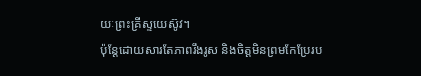យៈព្រះគ្រីស្ទយេស៊ូវ។
ប៉ុន្តែដោយសារតែភាពរឹងរូស និងចិត្តមិនព្រមកែប្រែរប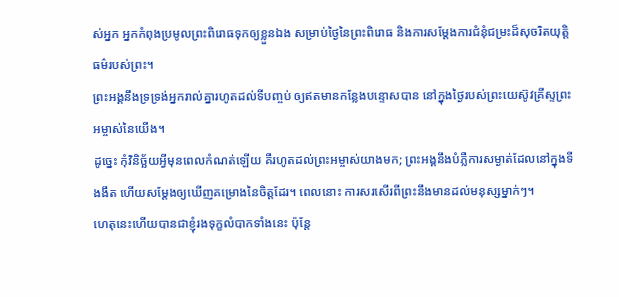ស់អ្នក អ្នកកំពុងប្រមូលព្រះពិរោធទុកឲ្យខ្លួនឯង សម្រាប់ថ្ងៃនៃព្រះពិរោធ និងការសម្ដែងការជំនុំជម្រះដ៏សុចរិតយុត្តិធម៌របស់ព្រះ។
ព្រះអង្គនឹងទ្រទ្រង់អ្នករាល់គ្នារហូតដល់ទីបញ្ចប់ ឲ្យឥតមានកន្លែងបន្ទោសបាន នៅក្នុងថ្ងៃរបស់ព្រះយេស៊ូវគ្រីស្ទព្រះអម្ចាស់នៃយើង។
ដូច្នេះ កុំវិនិច្ឆ័យអ្វីមុនពេលកំណត់ឡើយ គឺរហូតដល់ព្រះអម្ចាស់យាងមក; ព្រះអង្គនឹងបំភ្លឺការសម្ងាត់ដែលនៅក្នុងទីងងឹត ហើយសម្ដែងឲ្យឃើញគម្រោងនៃចិត្តដែរ។ ពេលនោះ ការសរសើរពីព្រះនឹងមានដល់មនុស្សម្នាក់ៗ។
ហេតុនេះហើយបានជាខ្ញុំរងទុក្ខលំបាកទាំងនេះ ប៉ុន្តែ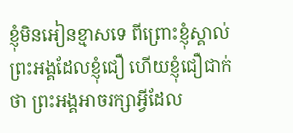ខ្ញុំមិនអៀនខ្មាសទេ ពីព្រោះខ្ញុំស្គាល់ព្រះអង្គដែលខ្ញុំជឿ ហើយខ្ញុំជឿជាក់ថា ព្រះអង្គអាចរក្សាអ្វីដែល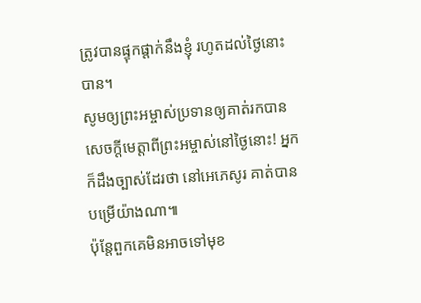ត្រូវបានផ្ទុកផ្ដាក់នឹងខ្ញុំ រហូតដល់ថ្ងៃនោះបាន។
សូមឲ្យព្រះអម្ចាស់ប្រទានឲ្យគាត់រកបានសេចក្ដីមេត្តាពីព្រះអម្ចាស់នៅថ្ងៃនោះ! អ្នកក៏ដឹងច្បាស់ដែរថា នៅអេភេសូរ គាត់បានបម្រើយ៉ាងណា៕
ប៉ុន្តែពួកគេមិនអាចទៅមុខ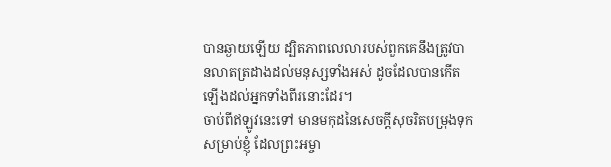បានឆ្ងាយឡើយ ដ្បិតភាពលេលារបស់ពួកគេនឹងត្រូវបានលាតត្រដាងដល់មនុស្សទាំងអស់ ដូចដែលបានកើតឡើងដល់អ្នកទាំងពីរនោះដែរ។
ចាប់ពីឥឡូវនេះទៅ មានមកុដនៃសេចក្ដីសុចរិតបម្រុងទុកសម្រាប់ខ្ញុំ ដែលព្រះអម្ចា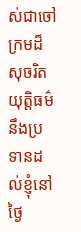ស់ជាចៅក្រមដ៏សុចរិតយុត្តិធម៌នឹងប្រទានដល់ខ្ញុំនៅថ្ងៃ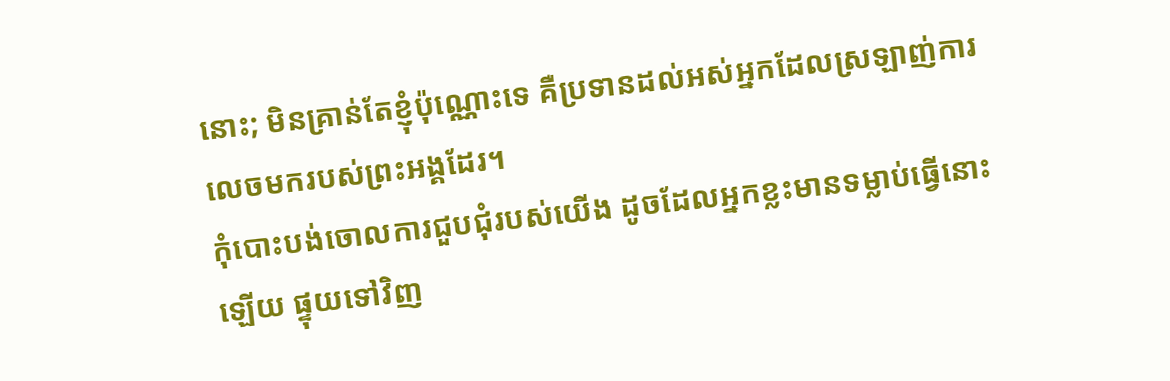នោះ; មិនគ្រាន់តែខ្ញុំប៉ុណ្ណោះទេ គឺប្រទានដល់អស់អ្នកដែលស្រឡាញ់ការលេចមករបស់ព្រះអង្គដែរ។
កុំបោះបង់ចោលការជួបជុំរបស់យើង ដូចដែលអ្នកខ្លះមានទម្លាប់ធ្វើនោះឡើយ ផ្ទុយទៅវិញ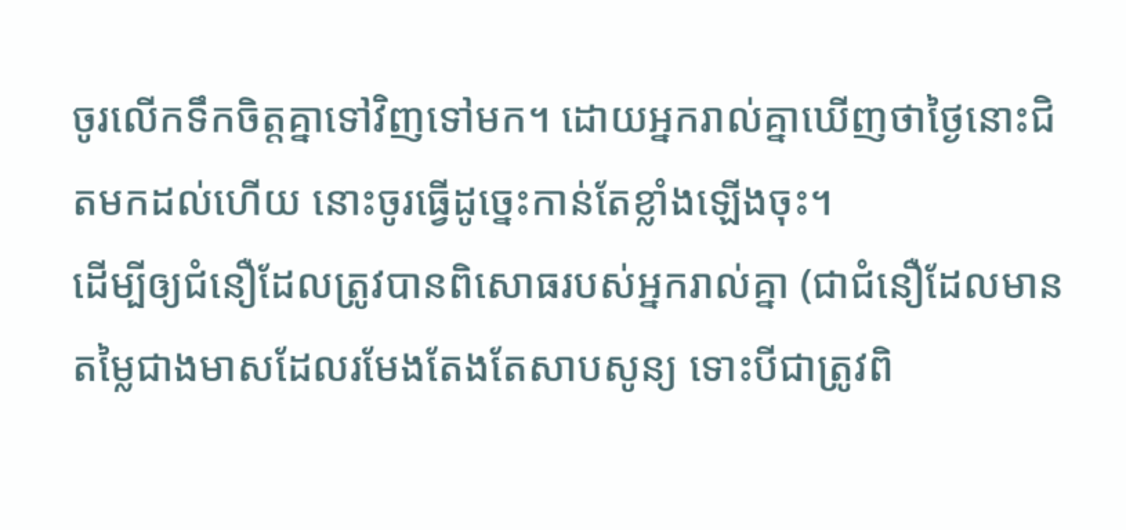ចូរលើកទឹកចិត្តគ្នាទៅវិញទៅមក។ ដោយអ្នករាល់គ្នាឃើញថាថ្ងៃនោះជិតមកដល់ហើយ នោះចូរធ្វើដូច្នេះកាន់តែខ្លាំងឡើងចុះ។
ដើម្បីឲ្យជំនឿដែលត្រូវបានពិសោធរបស់អ្នករាល់គ្នា (ជាជំនឿដែលមានតម្លៃជាងមាសដែលរមែងតែងតែសាបសូន្យ ទោះបីជាត្រូវពិ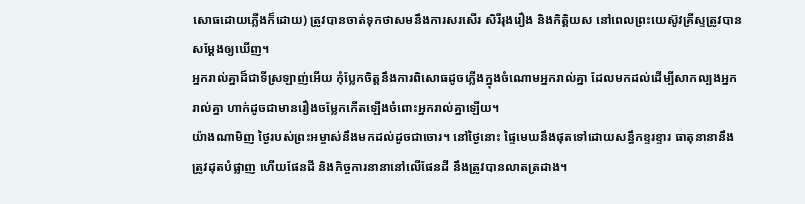សោធដោយភ្លើងក៏ដោយ) ត្រូវបានចាត់ទុកថាសមនឹងការសរសើរ សិរីរុងរឿង និងកិត្តិយស នៅពេលព្រះយេស៊ូវគ្រីស្ទត្រូវបានសម្ដែងឲ្យឃើញ។
អ្នករាល់គ្នាដ៏ជាទីស្រឡាញ់អើយ កុំប្លែកចិត្តនឹងការពិសោធដូចភ្លើងក្នុងចំណោមអ្នករាល់គ្នា ដែលមកដល់ដើម្បីសាកល្បងអ្នករាល់គ្នា ហាក់ដូចជាមានរឿងចម្លែកកើតឡើងចំពោះអ្នករាល់គ្នាឡើយ។
យ៉ាងណាមិញ ថ្ងៃរបស់ព្រះអម្ចាស់នឹងមកដល់ដូចជាចោរ។ នៅថ្ងៃនោះ ផ្ទៃមេឃនឹងផុតទៅដោយសន្ធឹកខ្ទរខ្ទារ ធាតុនានានឹងត្រូវដុតបំផ្លាញ ហើយផែនដី និងកិច្ចការនានានៅលើផែនដី នឹងត្រូវបានលាតត្រដាង។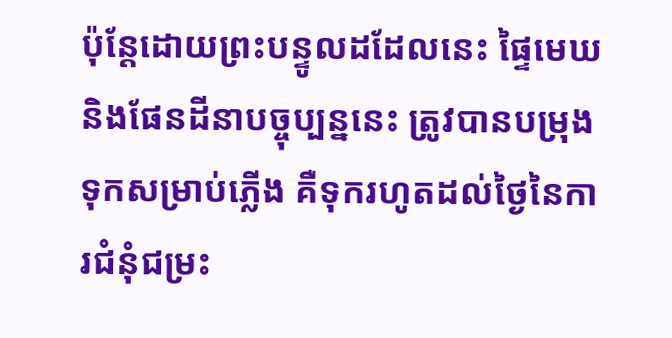ប៉ុន្តែដោយព្រះបន្ទូលដដែលនេះ ផ្ទៃមេឃ និងផែនដីនាបច្ចុប្បន្ននេះ ត្រូវបានបម្រុងទុកសម្រាប់ភ្លើង គឺទុករហូតដល់ថ្ងៃនៃការជំនុំជម្រះ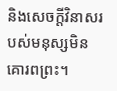និងសេចក្ដីវិនាសរបស់មនុស្សមិនគោរពព្រះ។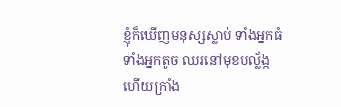ខ្ញុំក៏ឃើញមនុស្សស្លាប់ ទាំងអ្នកធំ ទាំងអ្នកតូច ឈរនៅមុខបល្ល័ង្ក ហើយក្រាំង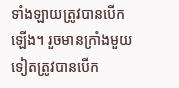ទាំងឡាយត្រូវបានបើកឡើង។ រួចមានក្រាំងមួយទៀតត្រូវបានបើក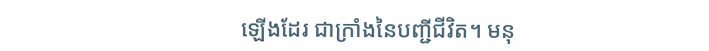ឡើងដែរ ជាក្រាំងនៃបញ្ជីជីវិត។ មនុ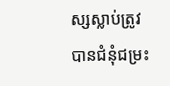ស្សស្លាប់ត្រូវបានជំនុំជម្រះ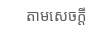តាមសេចក្ដី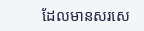ដែលមានសរសេ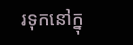រទុកនៅក្នុ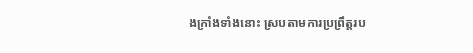ងក្រាំងទាំងនោះ ស្របតាមការប្រព្រឹត្តរប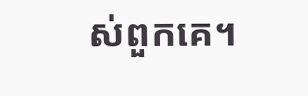ស់ពួកគេ។